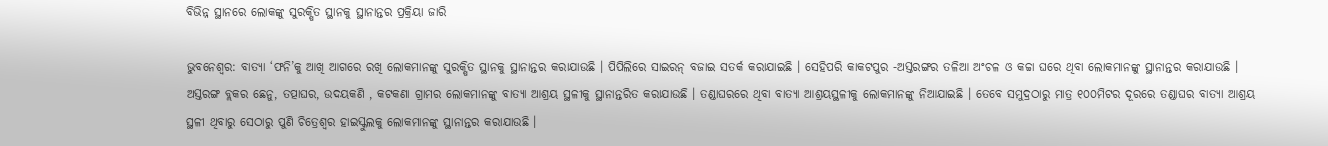ବିଭିନ୍ନ ସ୍ଥାନରେ ଲୋକଙ୍କୁ ସୁରକ୍ଷିତ ସ୍ଥାନକୁ ସ୍ଥାନାନ୍ତର ପ୍ରକ୍ରିୟା ଜାରି

ଭୁବନେଶ୍ବର: ବାତ୍ୟା ‘ଫନି’କୁ ଆଖି ଆଗରେ ରଖି ଲୋକମାନଙ୍କୁ ସୁରକ୍ଷିତ ସ୍ଥାନକୁ ସ୍ଥାନାନ୍ତର କରାଯାଉଛି । ପିପିଲିରେ ସାଇରନ୍ ବଜାଇ ସତର୍କ କରାଯାଇଛି । ସେହିପରି କାକଟପୁର -ଅସ୍ତରଙ୍ଗର ତଳିଆ ଅଂଚଳ ଓ କଚ୍ଚା ଘରେ ଥିବା ଲୋକମାନଙ୍କୁ ସ୍ଥାନାନ୍ତର କରାଯାଉଛି । ଅସ୍ତରଙ୍ଗ ବ୍ଲକର ଛେନୁ, ତତ୍ପାଘର, ଉଦୟକଣି , କଟକଣା ଗ୍ରାମର ଲୋକମାନଙ୍କୁ ବାତ୍ୟା ଆଶ୍ରୟ ସ୍ଥଳୀକୁ ସ୍ଥାନାନ୍ତରିତ କରାଯାଉଛି । ତଣ୍ଡାଘରରେ ଥିବା ବାତ୍ୟା ଆଶ୍ରୟସ୍ଥଳୀକୁ ଲୋକମାନଙ୍କୁ ନିଆଯାଇଛି । ତେବେ ସମୁଦ୍ରଠାରୁ ମାତ୍ର ୧୦୦ମିଟର ଦୂରରେ ତଣ୍ଡାଘର ବାତ୍ୟା ଆଶ୍ରୟ ସ୍ଥଳୀ ଥିବାରୁ ସେଠାରୁ ପୁଣି ଚିତ୍ରେଶ୍ୱର ହାଇସ୍କୁଲକୁ ଲୋକମାନଙ୍କୁ ସ୍ଥାନାନ୍ତର କରାଯାଉଛି ।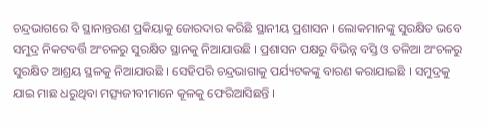ଚନ୍ଦ୍ରଭାଗରେ ବି ସ୍ଥାନାନ୍ତରଣ ପ୍ରକିୟାକୁ ଜୋରଦାର କରିଛି ସ୍ଥାନୀୟ ପ୍ରଶାସନ । ଲୋକମାନଙ୍କୁ ସୁରକ୍ଷିତ ଭବେ ସମୁଦ୍ର ନିକଟବର୍ତ୍ତି ଅଂଚଳରୁ ସୁରକ୍ଷିତ ସ୍ଥାନକୁ ନିଆଯାଉଛି । ପ୍ରଶାସନ ପକ୍ଷରୁ ବିଭିନ୍ନ ବସ୍ତି ଓ ତଳିଆ ଅଂଚଳରୁ ସୁରକ୍ଷିତ ଆଶ୍ରୟ ସ୍ଥଳକୁ ନିଆଯାଉଛି । ସେହିପରି ଚନ୍ଦ୍ରଭାଗାକୁ ପର୍ଯ୍ୟଟକଙ୍କୁ ବାରଣ କରାଯାଇଛି । ସମୁଦ୍ରକୁ ଯାଇ ମାଛ ଧରୁଥିବା ମତ୍ସ୍ୟଜୀବୀମାନେ କୂଳକୁ ଫେରିଆସିଛନ୍ତି ।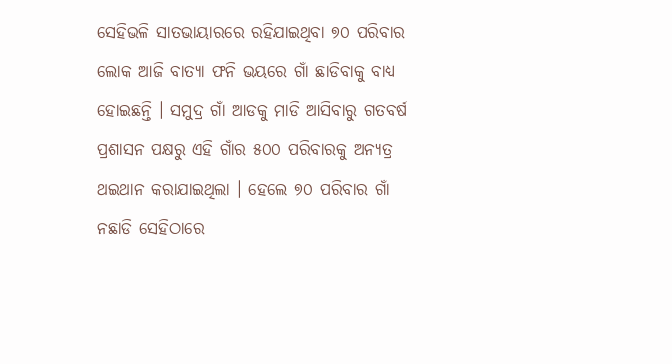ସେହିଭଳି ସାତଭାୟାରରେ ରହିଯାଇଥିବା ୭୦ ପରିବାର ଲୋକ ଆଜି ବାତ୍ୟା ଫନି ଭୟରେ ଗାଁ ଛାଡିବାକୁ ବାଧ୍ୟ ହୋଇଛନ୍ତି । ସମୁଦ୍ର ଗାଁ ଆଡକୁ ମାଡି ଆସିବାରୁ ଗତବର୍ଷ ପ୍ରଶାସନ ପକ୍ଷରୁ ଏହି ଗାଁର ୫୦୦ ପରିବାରକୁ ଅନ୍ୟତ୍ର ଥଇଥାନ କରାଯାଇଥିଲା । ହେଲେ ୭୦ ପରିବାର ଗାଁ ନଛାଡି ସେହିଠାରେ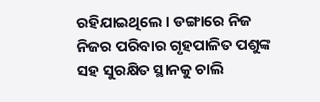ରହିଯାଇଥିଲେ । ଡଙ୍ଗାରେ ନିଜ ନିଜର ପରିବାର ଗୃହପାଳିତ ପଶୁଙ୍କ ସହ ସୁରକ୍ଷିତ ସ୍ଥାନକୁ ଚାଲି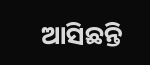ଆସିଛନ୍ତି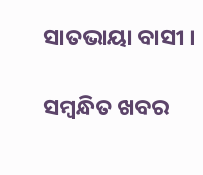ସାତଭାୟା ବାସୀ ।

ସମ୍ବନ୍ଧିତ ଖବର